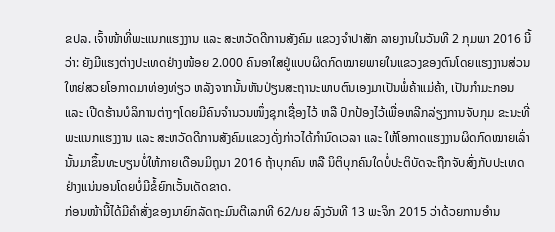ຂປລ. ເຈົ້າໜ້າທີ່ພະແນກແຮງງານ ແລະ ສະຫວັດດີການສັງຄົມ ແຂວງຈໍາປາສັກ ລາຍງານໃນວັນທີ 2 ກຸມພາ 2016 ນີ້ວ່າ: ຍັງມີແຮງຕ່າງປະເທດຢ່າງໜ້ອຍ 2.000 ຄົນອາໃສຢູ່ແບບຜິດກົດໝາຍພາຍໃນແຂວງຂອງຕົນໂດຍແຮງງານສ່ວນໃຫຍ່ສວຍໂອກາດມາທ່ອງທ່ຽວ ຫລັງຈາກນັ້ນຫັນປ່ຽນສະຖານະພາບຕົນເອງມາເປັນພໍ່ຄ້າແມ່ຄ້າ, ເປັນກໍາມະກອນ ແລະ ເປີດຮ້ານບໍລິການຕ່າງໆໂດຍມີຄົນຈໍານວນໜຶ່ງຊຸກເຊື່ອງໄວ້ ຫລື ປົກປ້ອງໄວ້ເພື່ອຫລີກລ່ຽງການຈັບກຸມ ຂະນະທີ່ ພະແນກແຮງງານ ແລະ ສະຫວັດດີການສັງຄົມແຂວງດັ່ງກ່າວໄດ້ກໍານົດເວລາ ແລະ ໃຫ້ໂອກາດແຮງງານຜິດກົດໝາຍເລົ່ານັ້ນມາຂຶ້ນທະບຽນບໍ່ໃຫ້ກາຍເດືອນມິຖຸນາ 2016 ຖ້າບຸກຄົນ ຫລື ນິຕິບຸກຄົນໃດບໍ່ປະຕິບັດຈະຖືກຈັບສົ່ງກັບປະເທດຢ່າງແນ່ນອນໂດຍບໍ່ມີຂໍ້ຍົກເວັ້ນເດັດຂາດ.
ກ່ອນໜ້ານີ້ໄດ້ມີຄໍາສັ່ງຂອງນາຍົກລັດຖະມົນຕີເລກທີ 62/ນຍ ລົງວັນທີ 13 ພະຈິກ 2015 ວ່າດ້ວຍການອໍານ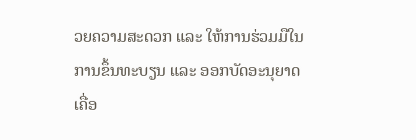ວຍຄວາມສະດວກ ແລະ ໃຫ້ການຮ່ວມມືໃນການຂຶ້ນທະບຽນ ແລະ ອອກບັດອະນຸຍາດເຄື່ອ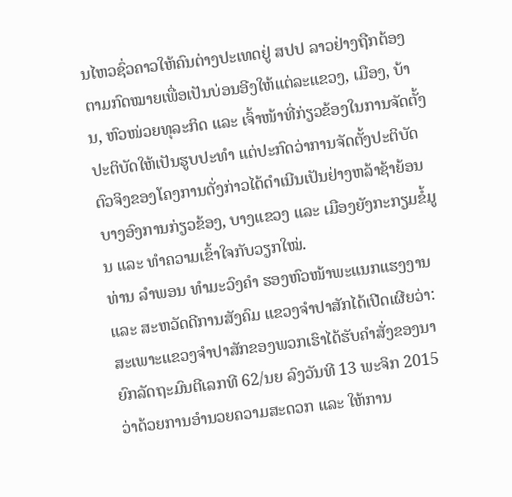ນໄຫວຊົ່ວຄາວໃຫ້ຄົນຕ່າງປະເທດຢູ່ ສປປ ລາວຢ່າງຖືກຕ້ອງຕາມກົດໝາຍເພື່ອເປັນບ່ອນອີງໃຫ້ແຕ່ລະແຂວງ, ເມືອງ, ບ້ານ, ຫົວໜ່ວຍທຸລະກິດ ແລະ ເຈົ້າໜ້າທີ່ກ່ຽວຂ້ອງໃນການຈັດຕັ້ງປະຕິບັດໃຫ້ເປັນຮູບປະທໍາ ແຕ່ປະກົດວ່າການຈັດຕັ້ງປະຕິບັດຕົວຈິງຂອງໂຄງການດັ່ງກ່າວໄດ້ດໍາເນີນເປັນຢ່າງຫລ້າຊ້າຍ້ອນບາງອົງການກ່ຽວຂ້ອງ, ບາງແຂວງ ແລະ ເມືອງຍັງກະກຽມຂໍ້ມູນ ແລະ ທໍາຄວາມເຂົ້າໃຈກັບວຽກໃໝ່.
ທ່ານ ລໍາພອນ ທໍາມະວົງຄໍາ ຮອງຫົວໜ້າພະແນກແຮງງານ ແລະ ສະຫວັດດີການສັງຄົມ ແຂວງຈໍາປາສັກໄດ້ເປີດເຜີຍວ່າ: ສະເພາະແຂວງຈໍາປາສັກຂອງພວກເຮົາໄດ້ຮັບຄໍາສັ່ງຂອງນາຍົກລັດຖະມົນຕີເລກທີ 62/ນຍ ລົງວັນທີ 13 ພະຈິກ 2015 ວ່າດ້ວຍການອໍານວຍຄວາມສະດວກ ແລະ ໃຫ້ການ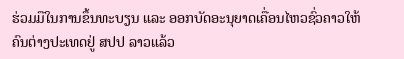ຮ່ວມມືໃນການຂຶ້ນທະບຽນ ແລະ ອອກບັດອະນຸຍາດເຄື່ອນໄຫວຊົ່ວຄາວໃຫ້ຄົນຕ່າງປະເທດຢູ່ ສປປ ລາວແລ້ວ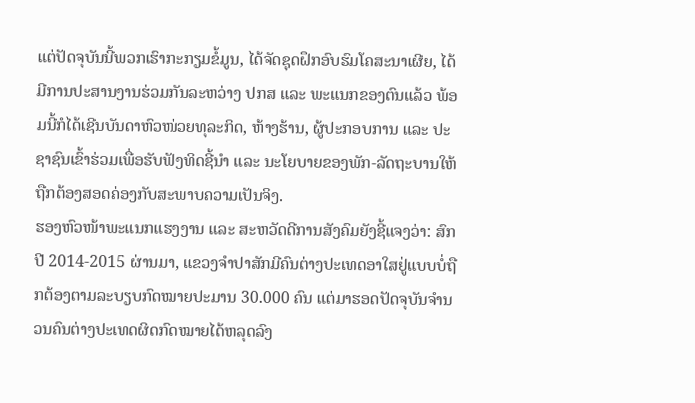ແຕ່ປັດຈຸບັນນີ້ພວກເຮົາກະກຽມຂໍ້ມູນ, ໄດ້ຈັດຊຸດຝຶກອົບຮົມໂຄສະນາເຜີຍ, ໄດ້ມີການປະສານງານຮ່ວມກັນລະຫວ່າງ ປກສ ແລະ ພະແນກຂອງຕົນແລ້ວ ພ້ອມນີ້ກໍໄດ້ເຊີນບັນດາຫົວໜ່ວຍທຸລະກິດ, ຫ້າງຮ້ານ, ຜູ້ປະກອບການ ແລະ ປະຊາຊົນເຂົ້າຮ່ວມເພື່ອຮັບຟັງທິດຊີ້ນໍາ ແລະ ນະໂຍບາຍຂອງພັກ-ລັດຖະບານໃຫ້ຖືກຕ້ອງສອດຄ່ອງກັບສະພາບຄວາມເປັນຈິງ.
ຮອງຫົວໜ້າພະແນກແຮງງານ ແລະ ສະຫວັດດີການສັງຄົມຍັງຊີ້ແຈງວ່າ: ສົກປີ 2014-2015 ຜ່ານມາ, ແຂວງຈໍາປາສັກມີຄົນຕ່າງປະເທດອາໃສຢູ່ແບບບໍ່ຖືກຕ້ອງຕາມລະບຽບກົດໝາຍປະມານ 30.000 ຄົນ ແຕ່ມາຮອດປັດຈຸບັນຈໍານວນຄົນຕ່າງປະເທດຜິດກົດໝາຍໄດ້ຫລຸດລົງ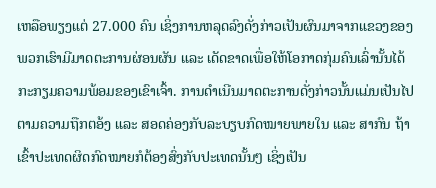ເຫລືອພຽງແຕ່ 27.000 ຄົນ ເຊິ່ງການຫລຸດລົງດັ່ງກ່າວເປັນຜົນມາຈາກແຂວງຂອງພວກເຮົາມີມາດຕະການຜ່ອນຜັນ ແລະ ເດັດຂາດເພື່ອໃຫ້ໂອກາດກຸ່ມຄົນເລົ່ານັ້ນໄດ້ກະກຽມຄວາມພ້ອມຂອງເຂົາເຈົ້າ. ການດໍາເນີນມາດຕະການດັ່ງກ່າວນັ້ນແມ່ນເປັນໄປຕາມຄວາມຖືກຕອ້ງ ແລະ ສອດຄ່ອງກັບລະບຽບກົດໝາຍພາຍໃນ ແລະ ສາກົນ ຖ້າເຂົ້າປະເທດຜິດກົດໝາຍກໍຕ້ອງສົ່ງກັບປະເທດນັ້ນໆ ເຊິ່ງເປັນ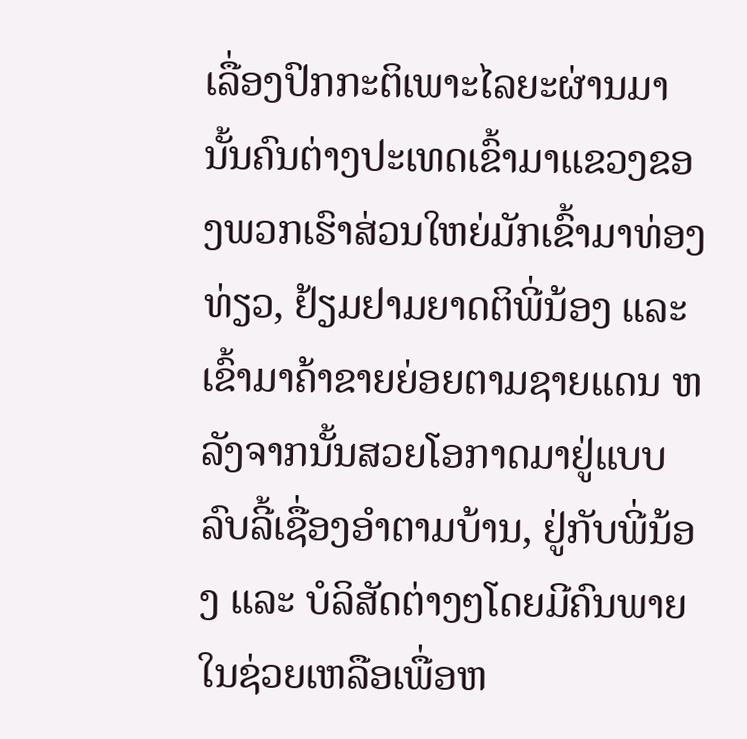ເລື່ອງປົກກະຕິເພາະໄລຍະຜ່ານມານັ້ນຄົນຕ່າງປະເທດເຂົ້າມາແຂວງຂອງພວກເຮົາສ່ວນໃຫຍ່ມັກເຂົ້າມາທ່ອງທ່ຽວ, ຢ້ຽມຢາມຍາດຕິພີ່ນ້ອງ ແລະ ເຂົ້າມາຄ້າຂາຍຍ່ອຍຕາມຊາຍແດນ ຫລັງຈາກນັ້ນສວຍໂອກາດມາຢູ່ແບບລົບລີ້ເຊື່ອງອໍາຕາມບ້ານ, ຢູ່ກັບພີ່ນ້ອງ ແລະ ບໍລິສັດຕ່າງໆໂດຍມີຄົນພາຍໃນຊ່ວຍເຫລືອເພື່ອຫ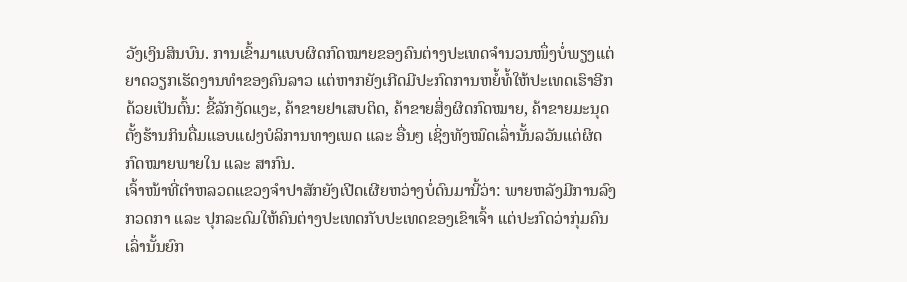ວັງເງິນສິນບົນ. ການເຂົ້າມາແບບຜິດກົດໝາຍຂອງຄົນຕ່າງປະເທດຈໍານວນໜຶ່ງບໍ່ພຽງແຕ່ຍາດວຽກເຮັດງານທໍາຂອງຄົນລາວ ແຕ່ຫາກຍັງເກີດມີປະກົດການຫຍໍ້ທໍ້ໃຫ້ປະເທດເຮົາອີກດ້ວຍເປັນຕົ້ນ: ຂີ້ລັກງັດແງະ, ຄ້າຂາຍຢາເສບຕິດ, ຄ້າຂາຍສິ່ງຜິດກົດໝາຍ, ຄ້າຂາຍມະນຸດ ຕັ້ງຮ້ານກິນດື່ມແອບແຝງບໍລິການທາງເພດ ແລະ ອື່ນໆ ເຊິ່ງທັງໝົດເລົ່ານັ້ນລວັນແຕ່ຜິດກົດໝາຍພາຍໃນ ແລະ ສາກົນ.
ເຈົ້າໜ້າທີ່ຕໍາຫລວດແຂວງຈໍາປາສັກຍັງເປີດເຜີຍຫວ່າງບໍ່ດົນມານີ້ວ່າ: ພາຍຫລັງມີການລົງກວດກາ ແລະ ປຸກລະດົມໃຫ້ຄົນຕ່າງປະເທດກັບປະເທດຂອງເຂົາເຈົ້າ ແຕ່ປະກົດວ່າກຸ່ມຄົນເລົ່ານັ້ນຍົກ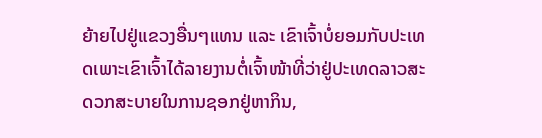ຍ້າຍໄປຢູ່ແຂວງອື່ນໆແທນ ແລະ ເຂົາເຈົ້າບໍ່ຍອມກັບປະເທດເພາະເຂົາເຈົ້າໄດ້ລາຍງານຕໍ່ເຈົ້າໜ້າທີ່ວ່າຢູ່ປະເທດລາວສະດວກສະບາຍໃນການຊອກຢູ່ຫາກິນ,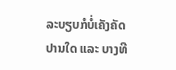ລະບຽບກໍບໍ່ເຄັງຄັດປານໃດ ແລະ ບາງທີ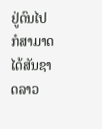ຢູ່ດົນໄປກໍສາມາດໄດ້ສັນຊາດລາວ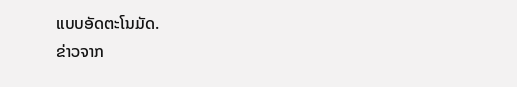ແບບອັດຕະໂນມັດ.
ຂ່າວຈາກ